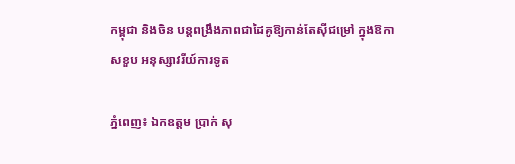កម្ពុជា និងចិន បន្តពង្រឹងភាពជាដៃគូឱ្យកាន់តែស៊ីជម្រៅ ក្នុងឱកាសខួប អនុស្សាវរីយ៍ការទូត

ភ្នំពេញ៖ ឯកឧត្តម ប្រាក់ សុ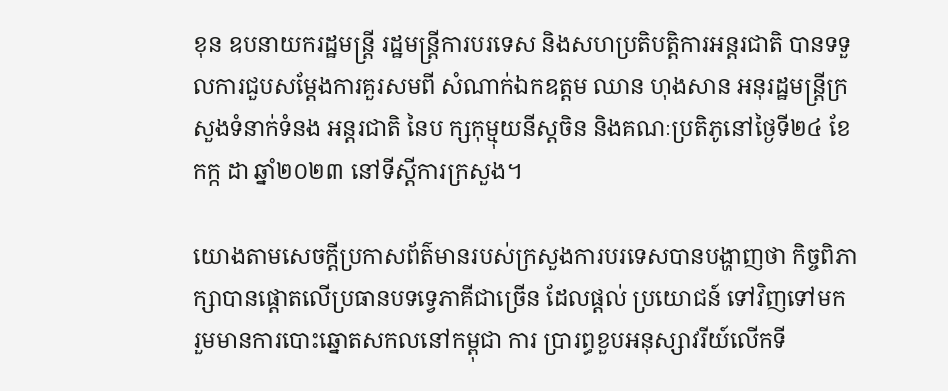ខុន ឧបនាយករដ្ឋមន្ត្រី រដ្ឋមន្ត្រីការបរទេស និងសហប្រតិបត្តិការអន្តរជាតិ បានទទួលការជួបសម្តែងការគួរសមពី សំណាក់ឯកឧត្តម ឈាន ហុងសាន អនុរដ្ឋមន្ត្រីក្រសួងទំនាក់ទំនង អន្តរជាតិ នៃប ក្សកុម្មុយនីស្តចិន និងគណៈប្រតិភូនៅថ្ងៃទី២៤ ខែកក្ក ដា ឆ្នាំ២០២៣ នៅទីស្ដីការក្រសួង។

យោងតាមសេចក្តីប្រកាសព័ត៌មានរបស់ក្រសួងការបរទេសបានបង្ហាញថា កិច្ចពិភាក្សាបានផ្ដោតលើប្រធានបទទ្វេភាគីជាច្រើន ដែលផ្តល់ ប្រយោជន៍ ទៅវិញទៅមក រួមមានការបោះឆ្នោតសកលនៅកម្ពុជា ការ ប្រារព្ធខួបអនុស្សាវរីយ៍លើកទី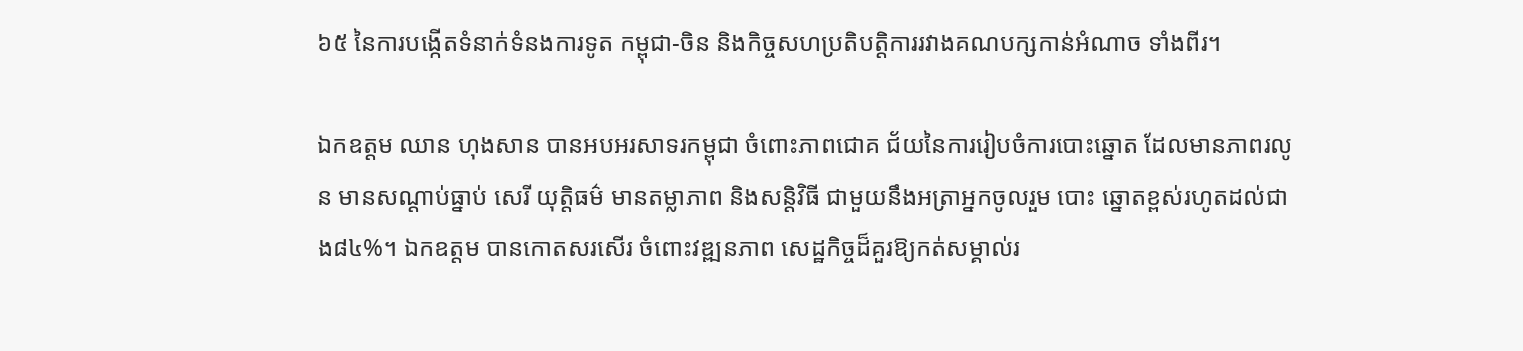៦៥ នៃការបង្កើតទំនាក់ទំនងការទូត កម្ពុជា-ចិន និងកិច្ចសហប្រតិបត្តិការរវាងគណបក្សកាន់អំណាច ទាំងពីរ។

ឯកឧត្តម ឈាន ហុងសាន បានអបអរសាទរកម្ពុជា ចំពោះភាពជោគ ជ័យនៃការរៀបចំការបោះឆ្នោត ដែលមានភាពរលូន មានសណ្ដាប់ធ្នាប់ សេរី យុត្តិធម៌ មានតម្លាភាព និងសន្តិវិធី ជាមួយនឹងអត្រាអ្នកចូលរួម បោះ ឆ្នោតខ្ពស់រហូតដល់ជាង៨៤%។ ឯកឧត្តម បានកោតសរសើរ ចំពោះវឌ្ឍនភាព សេដ្ឋកិច្ចដ៏គួរឱ្យកត់សម្គាល់រ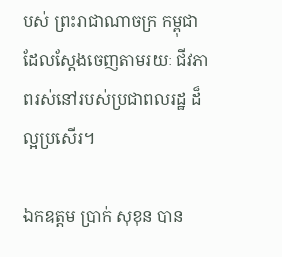បស់ ព្រះរាជាណាចក្រ កម្ពុជា ដែលស្តែងចេញតាមរយៈ ជីវភាពរស់នៅរបស់ប្រជាពលរដ្ឋ ដ៏ល្អប្រសើរ។

ឯកឧត្តម ប្រាក់ សុខុន បាន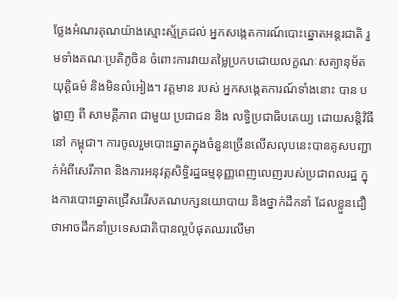ថ្លែងអំណរគុណយ៉ាងស្មោះស្ម័គ្រដល់ អ្នកសង្កេតការណ៍បោះឆ្នោតអន្តរជាតិ រួមទាំងគណៈប្រតិភូចិន ចំពោះការវាយតម្លៃប្រកបដោយលក្ខណៈសត្យានុម័ត យុត្តិធម៌ និងមិនលំអៀង។ វត្តមាន របស់ អ្នកសង្កេតការណ៍ទាំងនោះ បាន បង្ហាញ ពី សាមគ្គីភាព ជាមួយ ប្រជាជន និង លទ្ធិប្រជាធិបតេយ្យ ដោយសន្តិវិធីនៅ កម្ពុជា។ ការចូលរួមបោះឆ្នោតក្នុងចំនួនច្រើនលើសលុបនេះបានគូសបញ្ជាក់អំពីសេរីភាព និងការអនុវត្តសិទ្ធិរដ្ឋធម្មនុញ្ញពេញលេញរបស់ប្រជាពលរដ្ឋ ក្នុងការបោះឆ្នោតជ្រើសរើសគណបក្សនយោបាយ និងថ្នាក់ដឹកនាំ ដែលខ្លួនជឿថាអាចដឹកនាំប្រទេសជាតិបានល្អបំផុតឈរលើមា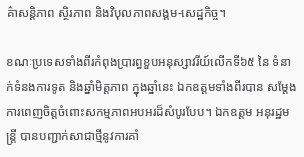គ៌ាសន្តិភាព ស្ថិរភាព និងវិបុលភាពសង្គម-សេដ្ឋកិច្ច។

ខណៈប្រទេសទាំងពីរកំពុងប្រារព្ធខួបអនុស្សាវរីយ៍លើកទី៦៥ នៃ ទំនាក់ទំនងការទូត និងឆ្នាំមិត្តភាព ក្នុងឆ្នាំនេះ ឯកឧត្តមទាំងពីរបាន សម្តែងការពេញចិត្តចំពោះសកម្មភាពអបអរដ៏សំបូរបែប។ ឯកឧត្តម អនុរដ្ឋមន្ត្រី បានបញ្ជាក់សាជាថ្មីនូវការគាំ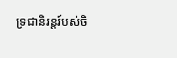ទ្រជានិរន្តរ៍បស់ចិ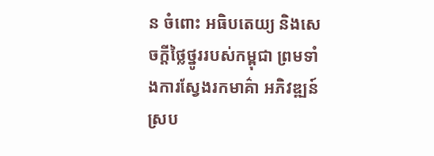ន ចំពោះ អធិបតេយ្យ និងសេចក្តីថ្លៃថ្នូររបស់កម្ពុជា ព្រមទាំងការស្វែងរកមាគ៌ា អភិវឌ្ឍន៍ ស្រប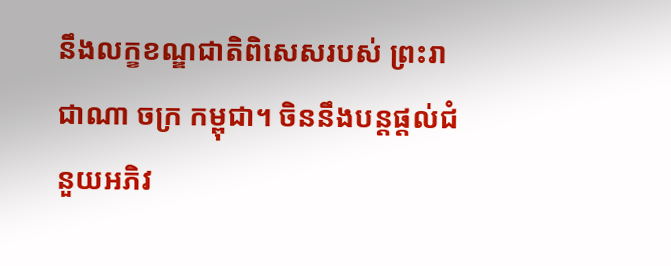នឹងលក្ខខណ្ឌជាតិពិសេសរបស់ ព្រះរាជាណា ចក្រ កម្ពុជា។ ចិននឹងបន្តផ្តល់ជំនួយអភិវ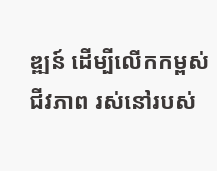ឌ្ឍន៍ ដើម្បីលើកកម្ពស់ជីវភាព រស់នៅរបស់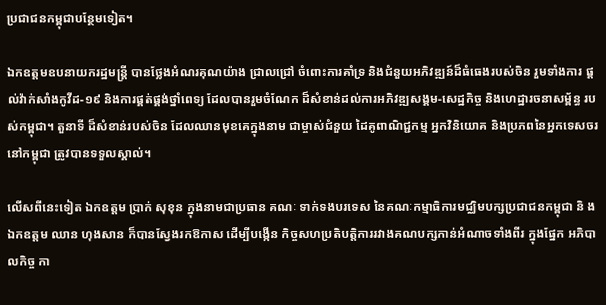ប្រជាជនកម្ពុជាបន្ថែមទៀត។

ឯកឧត្តមឧបនាយករដ្ឋមន្ត្រី បានថ្លែងអំណរគុណយ៉ាង ជ្រាលជ្រៅ ចំពោះការគាំទ្រ និងជំនួយអភិវឌ្ឍន៍ដ៏ធំធេងរបស់ចិន រួមទាំងការ ផ្តល់វ៉ាក់សាំងកូវីដ-១៩ និងការផ្គត់ផ្គង់ថ្នាំពេទ្យ ដែលបានរួមចំណែក ដ៏សំខាន់ដល់ការអភិវឌ្ឍសង្គម-សេដ្ឋកិច្ច និងហេដ្ឋារចនាសម្ព័ន្ធ របស់កម្ពុជា។ តួនាទី ដ៏សំខាន់របស់ចិន ដែលឈានមុខគេក្នុងនាម ជាម្ចាស់ជំនួយ ដៃគូពាណិជ្ជកម្ម អ្នកវិនិយោគ និងប្រភពនៃអ្នកទេសចរ នៅកម្ពុជា ត្រូវបានទទួលស្គាល់។

លើសពីនេះទៀត ឯកឧត្តម ប្រាក់ សុខុន ក្នុងនាមជាប្រធាន គណៈ ទាក់ទងបរទេស នៃគណៈកម្មាធិការមជ្ឈិមបក្សប្រជាជនកម្ពុជា និ ងឯកឧត្តម ឈាន ហុងសាន ក៏បានស្វែងរកឱកាស ដើម្បីបង្កើន កិច្ចសហប្រតិបត្តិការរវាងគណបក្សកាន់អំណាចទាំងពីរ ក្នុងផ្នែក អភិបាលកិច្ច កា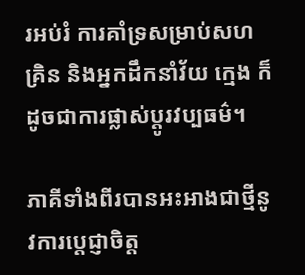រអប់រំ ការគាំទ្រសម្រាប់សហគ្រិន និងអ្នកដឹកនាំវ័យ ក្មេង ក៏ដូចជាការផ្លាស់ប្ដូរវប្បធម៌។

ភាគីទាំងពីរបានអះអាងជាថ្មីនូវការប្តេជ្ញាចិត្ត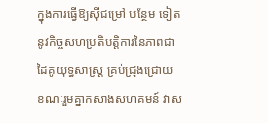ក្នុងការធ្វើឱ្យស៊ីជម្រៅ បន្ថែម ទៀតនូវកិច្ចសហប្រតិបត្តិការនៃភាពជាដៃគូយុទ្ធសាស្រ្ត គ្រប់ជ្រុងជ្រោយ ខណៈរួមគ្នាកសាងសហគមន៍ វាស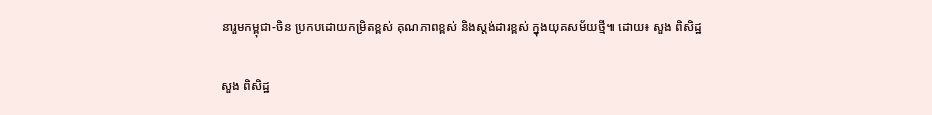នារួមកម្ពុជា-ចិន ប្រកបដោយកម្រិតខ្ពស់ គុណភាពខ្ពស់ និងស្តង់ដារខ្ពស់ ក្នុងយុគសម័យថ្មី៕ ដោយ៖ សួង ពិសិដ្ឋ

សួង ពិសិដ្ឋ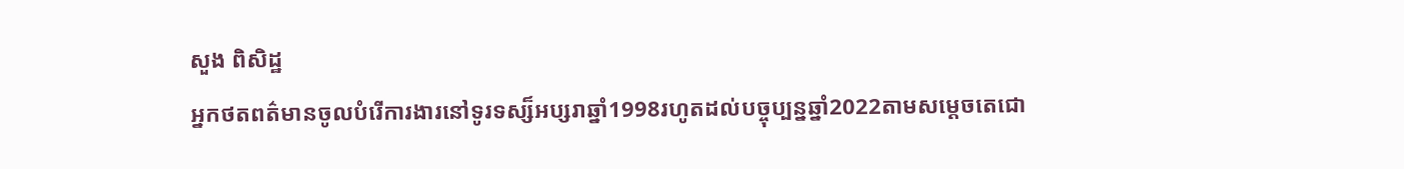សួង ពិសិដ្ឋ
អ្នកថតពត៌មានចូលបំរើការងារនៅទូរទស្ស៏អប្សរាឆ្នាំ1998រហូតដល់បច្ចុប្បន្នឆ្នាំ2022តាមសម្ដេចតេជោ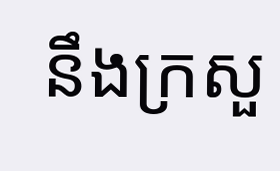នឹងក្រសួ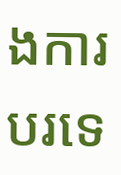ងការបរទេ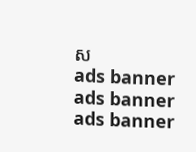ស
ads banner
ads banner
ads banner